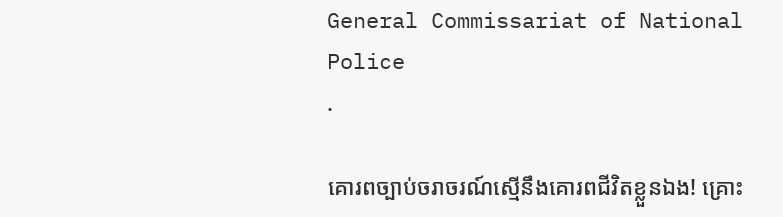General Commissariat of National Police
.

គោរពច្បាប់ចរាចរណ៍ស្មើនឹងគោរពជីវិតខ្លួនឯង! គ្រោះ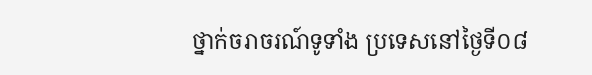ថ្នាក់ចរាចរណ៍ទូទាំង ប្រទេសនៅថ្ងៃទី០៨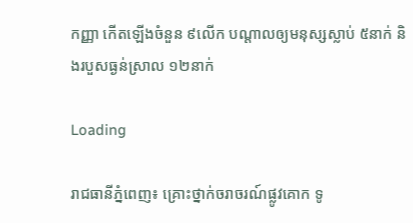កញ្ញា កើតឡើងចំនួន ៩លើក បណ្តាលឲ្យមនុស្សស្លាប់ ៥នាក់ និងរបួសធ្ងន់ស្រាល ១២នាក់

Loading

រាជធានីភ្នំពេញ៖ គ្រោះថ្នាក់ចរាចរណ៍ផ្លូវគោក ទូ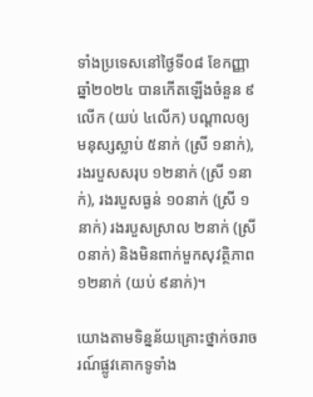ទាំងប្រទេសនៅថ្ងៃទី០៨ ខែកញ្ញា ឆ្នាំ២០២៤ បានកើតឡើងចំនួន ៩លើក (យប់ ៤លើក) បណ្តាលឲ្យមនុស្សស្លាប់ ៥នាក់ (ស្រី ១នាក់), រងរបួសសរុប ១២នាក់ (ស្រី ១នាក់), រងរបួសធ្ងន់ ១០នាក់ (ស្រី ១នាក់) រងរបួសស្រាល ២នាក់ (ស្រី ០នាក់) និងមិនពាក់មួកសុវត្ថិភាព ១២នាក់ (យប់ ៩នាក់)។

យោងតាមទិន្នន័យគ្រោះថ្នាក់ចរាចរណ៍ផ្លូវគោកទូទាំង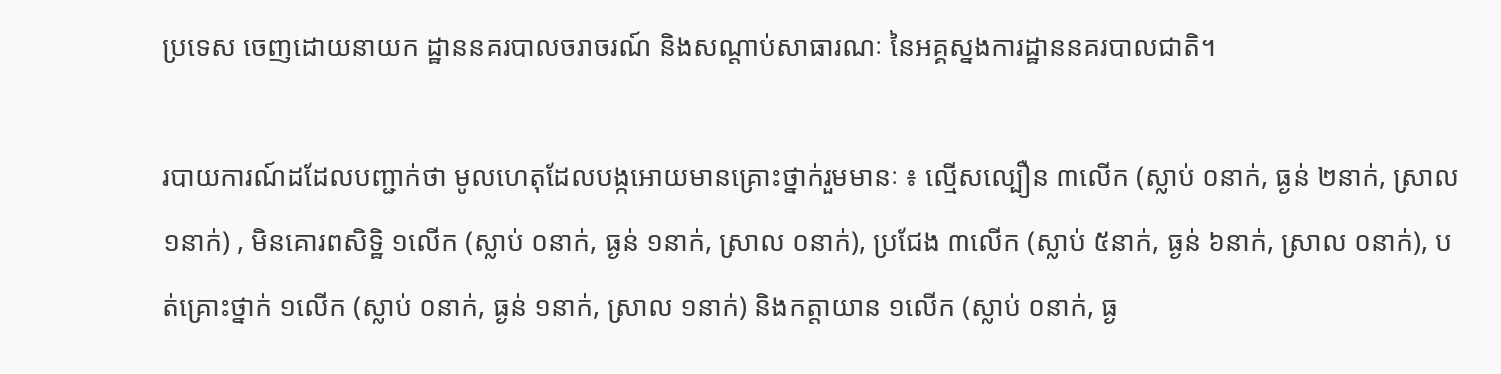ប្រទេស ចេញដោយនាយក ដ្ឋាននគរបាលចរាចរណ៍ និងសណ្តាប់សាធារណៈ នៃអគ្គស្នងការដ្ឋាននគរបាលជាតិ។

របាយការណ៍ដដែលបញ្ជាក់ថា មូលហេតុដែលបង្កអោយមានគ្រោះថ្នាក់រួមមានៈ ៖ ល្មើសល្បឿន ៣លើក (ស្លាប់ ០នាក់, ធ្ងន់ ២នាក់, ស្រាល ១នាក់) , មិនគោរពសិទិ្ឋ ១លើក (ស្លាប់ ០នាក់, ធ្ងន់ ១នាក់, ស្រាល ០នាក់), ប្រជែង ៣លើក (ស្លាប់ ៥នាក់, ធ្ងន់ ៦នាក់, ស្រាល ០នាក់), បត់គ្រោះថ្នាក់ ១លើក (ស្លាប់ ០នាក់, ធ្ងន់ ១នាក់, ស្រាល ១នាក់) និងកត្តាយាន ១លើក (ស្លាប់ ០នាក់, ធ្ង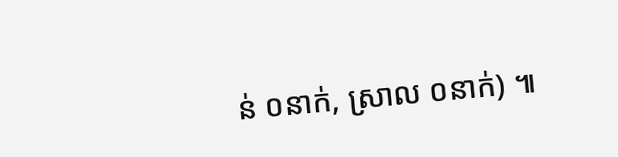ន់ ០នាក់, ស្រាល ០នាក់) ៕